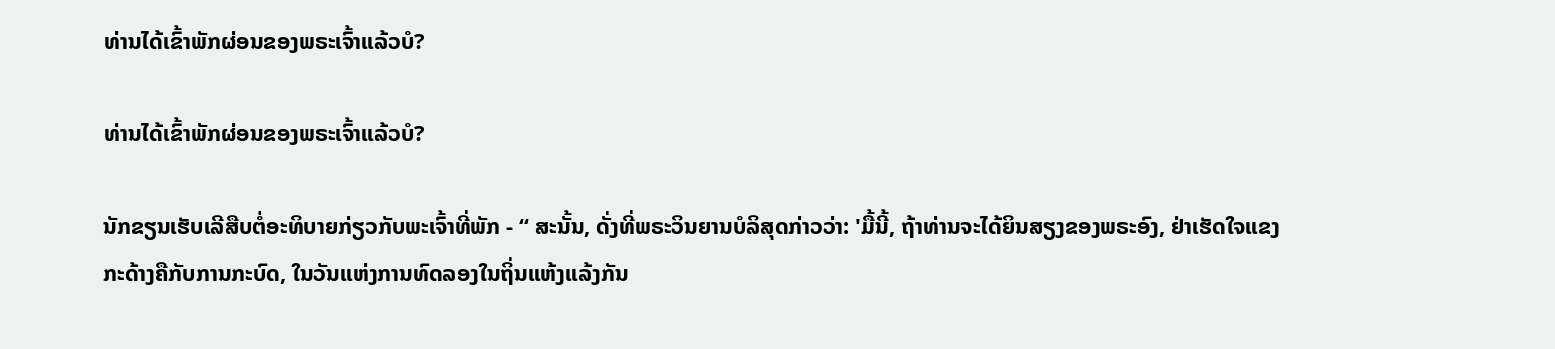ທ່ານໄດ້ເຂົ້າພັກຜ່ອນຂອງພຣະເຈົ້າແລ້ວບໍ?

ທ່ານໄດ້ເຂົ້າພັກຜ່ອນຂອງພຣະເຈົ້າແລ້ວບໍ?

ນັກຂຽນເຮັບເລີສືບຕໍ່ອະທິບາຍກ່ຽວກັບພະເຈົ້າທີ່ພັກ - “ ສະນັ້ນ, ດັ່ງທີ່ພຣະວິນຍານບໍລິສຸດກ່າວວ່າ: 'ມື້ນີ້, ຖ້າທ່ານຈະໄດ້ຍິນສຽງຂອງພຣະອົງ, ຢ່າເຮັດໃຈແຂງກະດ້າງຄືກັບການກະບົດ, ໃນວັນແຫ່ງການທົດລອງໃນຖິ່ນແຫ້ງແລ້ງກັນ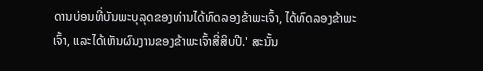ດານບ່ອນທີ່ບັນພະບຸລຸດຂອງທ່ານໄດ້ທົດລອງຂ້າພະເຈົ້າ, ໄດ້ທົດລອງຂ້າພະເຈົ້າ, ແລະໄດ້ເຫັນຜົນງານຂອງຂ້າພະເຈົ້າສີ່ສິບປີ.' ສະນັ້ນ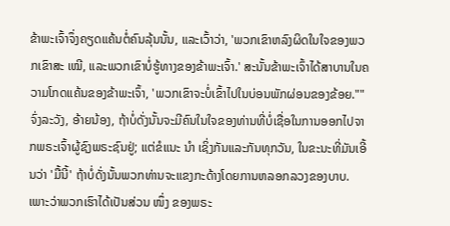ຂ້າພະເຈົ້າຈຶ່ງຄຽດແຄ້ນຕໍ່ຄົນລຸ້ນນັ້ນ, ແລະເວົ້າວ່າ, 'ພວກເຂົາຫລົງຜິດໃນໃຈຂອງພວກເຂົາສະ ເໝີ, ແລະພວກເຂົາບໍ່ຮູ້ທາງຂອງຂ້າພະເຈົ້າ.' ສະນັ້ນຂ້າພະເຈົ້າໄດ້ສາບານໃນຄວາມໂກດແຄ້ນຂອງຂ້າພະເຈົ້າ, 'ພວກເຂົາຈະບໍ່ເຂົ້າໄປໃນບ່ອນພັກຜ່ອນຂອງຂ້ອຍ."" ຈົ່ງລະວັງ, ອ້າຍນ້ອງ, ຖ້າບໍ່ດັ່ງນັ້ນຈະມີຄົນໃນໃຈຂອງທ່ານທີ່ບໍ່ເຊື່ອໃນການອອກໄປຈາກພຣະເຈົ້າຜູ້ຊົງພຣະຊົນຢູ່; ແຕ່ຂໍແນະ ນຳ ເຊິ່ງກັນແລະກັນທຸກວັນ, ໃນຂະນະທີ່ມັນເອີ້ນວ່າ 'ມື້ນີ້' ຖ້າບໍ່ດັ່ງນັ້ນພວກທ່ານຈະແຂງກະດ້າງໂດຍການຫລອກລວງຂອງບາບ. ເພາະວ່າພວກເຮົາໄດ້ເປັນສ່ວນ ໜຶ່ງ ຂອງພຣະ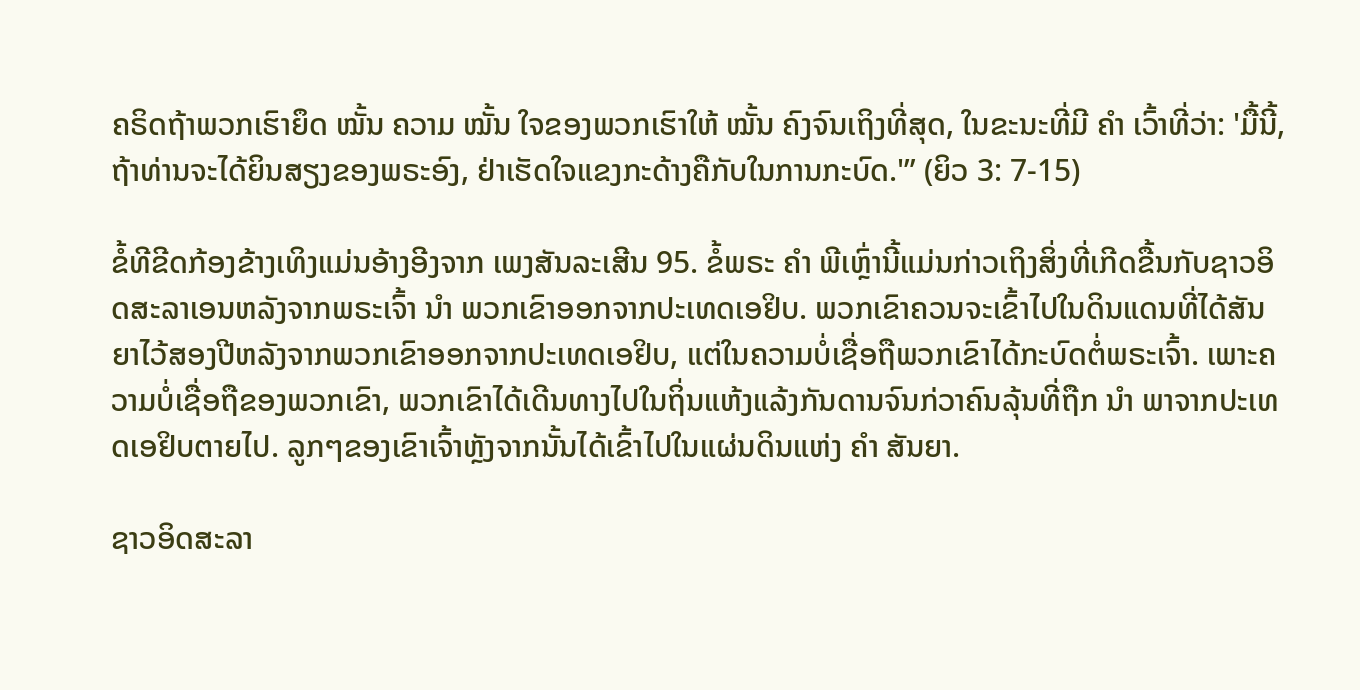ຄຣິດຖ້າພວກເຮົາຍຶດ ໝັ້ນ ຄວາມ ໝັ້ນ ໃຈຂອງພວກເຮົາໃຫ້ ໝັ້ນ ຄົງຈົນເຖິງທີ່ສຸດ, ໃນຂະນະທີ່ມີ ຄຳ ເວົ້າທີ່ວ່າ: 'ມື້ນີ້, ຖ້າທ່ານຈະໄດ້ຍິນສຽງຂອງພຣະອົງ, ຢ່າເຮັດໃຈແຂງກະດ້າງຄືກັບໃນການກະບົດ.'” (ຍິວ 3: 7-15)

ຂໍ້ທີຂີດກ້ອງຂ້າງເທິງແມ່ນອ້າງອີງຈາກ ເພງສັນລະເສີນ 95. ຂໍ້ພຣະ ຄຳ ພີເຫຼົ່ານີ້ແມ່ນກ່າວເຖິງສິ່ງທີ່ເກີດຂື້ນກັບຊາວອິດສະລາເອນຫລັງຈາກພຣະເຈົ້າ ນຳ ພວກເຂົາອອກຈາກປະເທດເອຢິບ. ພວກເຂົາຄວນຈະເຂົ້າໄປໃນດິນແດນທີ່ໄດ້ສັນຍາໄວ້ສອງປີຫລັງຈາກພວກເຂົາອອກຈາກປະເທດເອຢິບ, ແຕ່ໃນຄວາມບໍ່ເຊື່ອຖືພວກເຂົາໄດ້ກະບົດຕໍ່ພຣະເຈົ້າ. ເພາະຄວາມບໍ່ເຊື່ອຖືຂອງພວກເຂົາ, ພວກເຂົາໄດ້ເດີນທາງໄປໃນຖິ່ນແຫ້ງແລ້ງກັນດານຈົນກ່ວາຄົນລຸ້ນທີ່ຖືກ ນຳ ພາຈາກປະເທດເອຢິບຕາຍໄປ. ລູກໆຂອງເຂົາເຈົ້າຫຼັງຈາກນັ້ນໄດ້ເຂົ້າໄປໃນແຜ່ນດິນແຫ່ງ ຄຳ ສັນຍາ.

ຊາວອິດສະລາ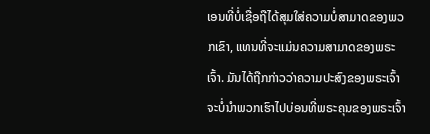ເອນທີ່ບໍ່ເຊື່ອຖືໄດ້ສຸມໃສ່ຄວາມບໍ່ສາມາດຂອງພວກເຂົາ, ແທນທີ່ຈະແມ່ນຄວາມສາມາດຂອງພຣະເຈົ້າ. ມັນໄດ້ຖືກກ່າວວ່າຄວາມປະສົງຂອງພຣະເຈົ້າຈະບໍ່ນໍາພວກເຮົາໄປບ່ອນທີ່ພຣະຄຸນຂອງພຣະເຈົ້າ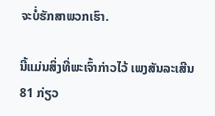ຈະບໍ່ຮັກສາພວກເຮົາ.

ນີ້ແມ່ນສິ່ງທີ່ພະເຈົ້າກ່າວໄວ້ ເພງສັນລະເສີນ 81 ກ່ຽວ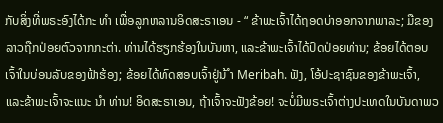ກັບສິ່ງທີ່ພຣະອົງໄດ້ກະ ທຳ ເພື່ອລູກຫລານອິດສະຣາເອນ - “ ຂ້າພະເຈົ້າໄດ້ຖອດບ່າອອກຈາກພາລະ; ມືຂອງລາວຖືກປ່ອຍຕົວຈາກກະຕ່າ. ທ່ານໄດ້ຮຽກຮ້ອງໃນບັນຫາ, ແລະຂ້າພະເຈົ້າໄດ້ປົດປ່ອຍທ່ານ; ຂ້ອຍໄດ້ຕອບເຈົ້າໃນບ່ອນລັບຂອງຟ້າຮ້ອງ; ຂ້ອຍໄດ້ທົດສອບເຈົ້າຢູ່ນ້ ຳ Meribah. ຟັງ, ໂອ້ປະຊາຊົນຂອງຂ້າພະເຈົ້າ, ແລະຂ້າພະເຈົ້າຈະແນະ ນຳ ທ່ານ! ອິດສະຣາເອນ, ຖ້າເຈົ້າຈະຟັງຂ້ອຍ! ຈະບໍ່ມີພຣະເຈົ້າຕ່າງປະເທດໃນບັນດາພວ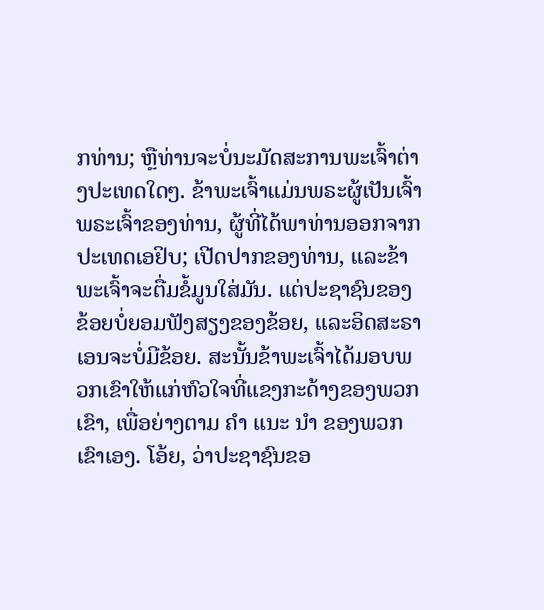ກທ່ານ; ຫຼືທ່ານຈະບໍ່ນະມັດສະການພະເຈົ້າຕ່າງປະເທດໃດໆ. ຂ້າພະເຈົ້າແມ່ນພຣະຜູ້ເປັນເຈົ້າພຣະເຈົ້າຂອງທ່ານ, ຜູ້ທີ່ໄດ້ພາທ່ານອອກຈາກປະເທດເອຢິບ; ເປີດປາກຂອງທ່ານ, ແລະຂ້າພະເຈົ້າຈະຕື່ມຂໍ້ມູນໃສ່ມັນ. ແຕ່ປະຊາຊົນຂອງຂ້ອຍບໍ່ຍອມຟັງສຽງຂອງຂ້ອຍ, ແລະອິດສະຣາເອນຈະບໍ່ມີຂ້ອຍ. ສະນັ້ນຂ້າພະເຈົ້າໄດ້ມອບພວກເຂົາໃຫ້ແກ່ຫົວໃຈທີ່ແຂງກະດ້າງຂອງພວກເຂົາ, ເພື່ອຍ່າງຕາມ ຄຳ ແນະ ນຳ ຂອງພວກເຂົາເອງ. ໂອ້ຍ, ວ່າປະຊາຊົນຂອ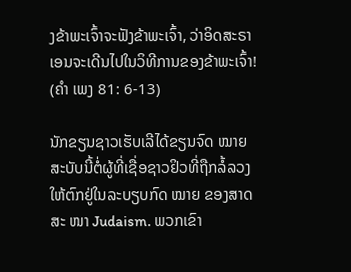ງຂ້າພະເຈົ້າຈະຟັງຂ້າພະເຈົ້າ, ວ່າອິດສະຣາເອນຈະເດີນໄປໃນວິທີການຂອງຂ້າພະເຈົ້າ! (ຄຳ ເພງ 81: 6-13)

ນັກຂຽນຊາວເຮັບເລີໄດ້ຂຽນຈົດ ໝາຍ ສະບັບນີ້ຕໍ່ຜູ້ທີ່ເຊື່ອຊາວຢິວທີ່ຖືກລໍ້ລວງໃຫ້ຕົກຢູ່ໃນລະບຽບກົດ ໝາຍ ຂອງສາດສະ ໜາ Judaism. ພວກເຂົາ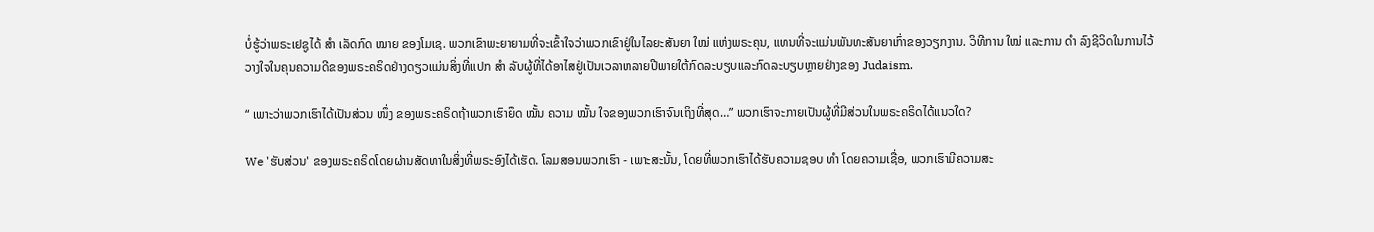ບໍ່ຮູ້ວ່າພຣະເຢຊູໄດ້ ສຳ ເລັດກົດ ໝາຍ ຂອງໂມເຊ. ພວກເຂົາພະຍາຍາມທີ່ຈະເຂົ້າໃຈວ່າພວກເຂົາຢູ່ໃນໄລຍະສັນຍາ ໃໝ່ ແຫ່ງພຣະຄຸນ, ແທນທີ່ຈະແມ່ນພັນທະສັນຍາເກົ່າຂອງວຽກງານ. ວິທີການ ໃໝ່ ແລະການ ດຳ ລົງຊີວິດໃນການໄວ້ວາງໃຈໃນຄຸນຄວາມດີຂອງພຣະຄຣິດຢ່າງດຽວແມ່ນສິ່ງທີ່ແປກ ສຳ ລັບຜູ້ທີ່ໄດ້ອາໄສຢູ່ເປັນເວລາຫລາຍປີພາຍໃຕ້ກົດລະບຽບແລະກົດລະບຽບຫຼາຍຢ່າງຂອງ Judaism.

“ ເພາະວ່າພວກເຮົາໄດ້ເປັນສ່ວນ ໜຶ່ງ ຂອງພຣະຄຣິດຖ້າພວກເຮົາຍຶດ ໝັ້ນ ຄວາມ ໝັ້ນ ໃຈຂອງພວກເຮົາຈົນເຖິງທີ່ສຸດ…” ພວກເຮົາຈະກາຍເປັນຜູ້ທີ່ມີສ່ວນໃນພຣະຄຣິດໄດ້ແນວໃດ?

We 'ຮັບສ່ວນ' ຂອງພຣະຄຣິດໂດຍຜ່ານສັດທາໃນສິ່ງທີ່ພຣະອົງໄດ້ເຮັດ. ໂລມສອນພວກເຮົາ - ເພາະສະນັ້ນ, ໂດຍທີ່ພວກເຮົາໄດ້ຮັບຄວາມຊອບ ທຳ ໂດຍຄວາມເຊື່ອ, ພວກເຮົາມີຄວາມສະ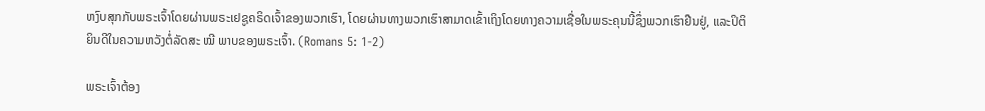ຫງົບສຸກກັບພຣະເຈົ້າໂດຍຜ່ານພຣະເຢຊູຄຣິດເຈົ້າຂອງພວກເຮົາ, ໂດຍຜ່ານທາງພວກເຮົາສາມາດເຂົ້າເຖິງໂດຍທາງຄວາມເຊື່ອໃນພຣະຄຸນນີ້ຊຶ່ງພວກເຮົາຢືນຢູ່, ແລະປິຕິຍິນດີໃນຄວາມຫວັງຕໍ່ລັດສະ ໝີ ພາບຂອງພຣະເຈົ້າ. (Romans 5: 1-2)

ພຣະເຈົ້າຕ້ອງ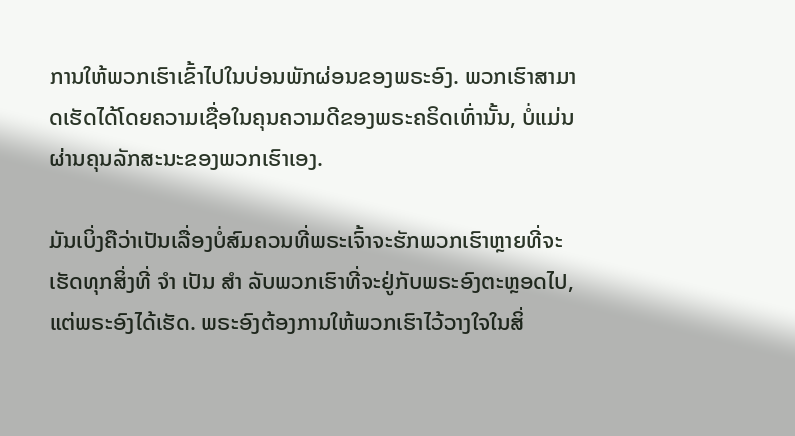ການໃຫ້ພວກເຮົາເຂົ້າໄປໃນບ່ອນພັກຜ່ອນຂອງພຣະອົງ. ພວກເຮົາສາມາດເຮັດໄດ້ໂດຍຄວາມເຊື່ອໃນຄຸນຄວາມດີຂອງພຣະຄຣິດເທົ່ານັ້ນ, ບໍ່ແມ່ນຜ່ານຄຸນລັກສະນະຂອງພວກເຮົາເອງ.

ມັນເບິ່ງຄືວ່າເປັນເລື່ອງບໍ່ສົມຄວນທີ່ພຣະເຈົ້າຈະຮັກພວກເຮົາຫຼາຍທີ່ຈະເຮັດທຸກສິ່ງທີ່ ຈຳ ເປັນ ສຳ ລັບພວກເຮົາທີ່ຈະຢູ່ກັບພຣະອົງຕະຫຼອດໄປ, ແຕ່ພຣະອົງໄດ້ເຮັດ. ພຣະອົງຕ້ອງການໃຫ້ພວກເຮົາໄວ້ວາງໃຈໃນສິ່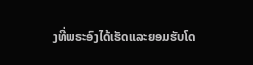ງທີ່ພຣະອົງໄດ້ເຮັດແລະຍອມຮັບໂດ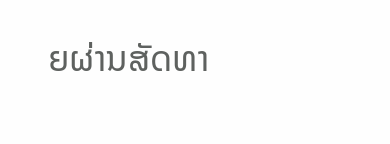ຍຜ່ານສັດທາ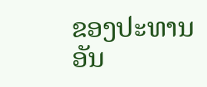ຂອງປະທານອັນ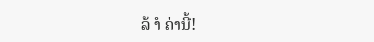ລ້ ຳ ຄ່ານີ້!